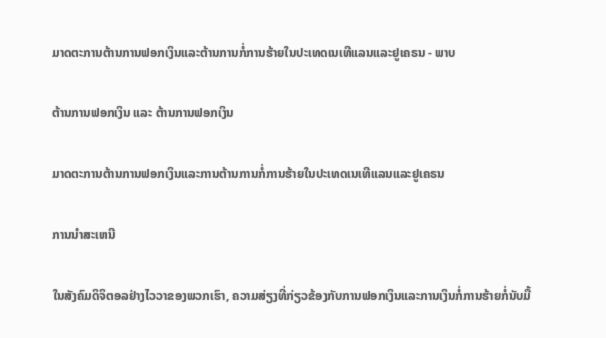ມາດຕະການຕ້ານການຟອກເງິນແລະຕ້ານການກໍ່ການຮ້າຍໃນປະເທດເນເທີແລນແລະຢູເຄຣນ - ພາບ

ຕ້ານການຟອກເງິນ ແລະ ຕ້ານການຟອກເງິນ

ມາດຕະການຕ້ານການຟອກເງິນແລະການຕ້ານການກໍ່ການຮ້າຍໃນປະເທດເນເທີແລນແລະຢູເຄຣນ

ການນໍາສະເຫນີ

ໃນສັງຄົມດິຈິຕອລຢ່າງໄວວາຂອງພວກເຮົາ, ຄວາມສ່ຽງທີ່ກ່ຽວຂ້ອງກັບການຟອກເງິນແລະການເງິນກໍ່ການຮ້າຍກໍ່ນັບມື້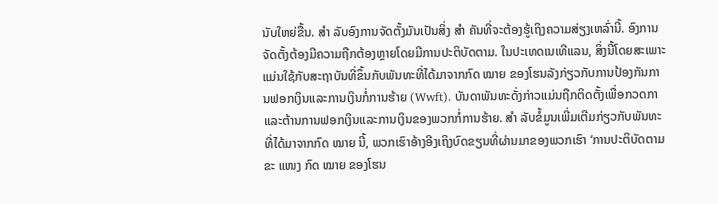ນັບໃຫຍ່ຂື້ນ. ສຳ ລັບອົງການຈັດຕັ້ງມັນເປັນສິ່ງ ສຳ ຄັນທີ່ຈະຕ້ອງຮູ້ເຖິງຄວາມສ່ຽງເຫລົ່ານີ້. ອົງການຈັດຕັ້ງຕ້ອງມີຄວາມຖືກຕ້ອງຫຼາຍໂດຍມີການປະຕິບັດຕາມ. ໃນປະເທດເນເທີແລນ, ສິ່ງນີ້ໂດຍສະເພາະແມ່ນໃຊ້ກັບສະຖາບັນທີ່ຂຶ້ນກັບພັນທະທີ່ໄດ້ມາຈາກກົດ ໝາຍ ຂອງໂຮນລັງກ່ຽວກັບການປ້ອງກັນການຟອກເງິນແລະການເງິນກໍ່ການຮ້າຍ (Wwft). ບັນດາພັນທະດັ່ງກ່າວແມ່ນຖືກຕິດຕັ້ງເພື່ອກວດກາແລະຕ້ານການຟອກເງິນແລະການເງິນຂອງພວກກໍ່ການຮ້າຍ. ສຳ ລັບຂໍ້ມູນເພີ່ມເຕີມກ່ຽວກັບພັນທະທີ່ໄດ້ມາຈາກກົດ ໝາຍ ນີ້, ພວກເຮົາອ້າງອີງເຖິງບົດຂຽນທີ່ຜ່ານມາຂອງພວກເຮົາ ‘ການປະຕິບັດຕາມຂະ ແໜງ ກົດ ໝາຍ ຂອງໂຮນ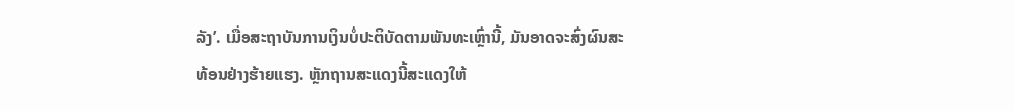ລັງ’. ເມື່ອສະຖາບັນການເງິນບໍ່ປະຕິບັດຕາມພັນທະເຫຼົ່ານີ້, ມັນອາດຈະສົ່ງຜົນສະທ້ອນຢ່າງຮ້າຍແຮງ. ຫຼັກຖານສະແດງນີ້ສະແດງໃຫ້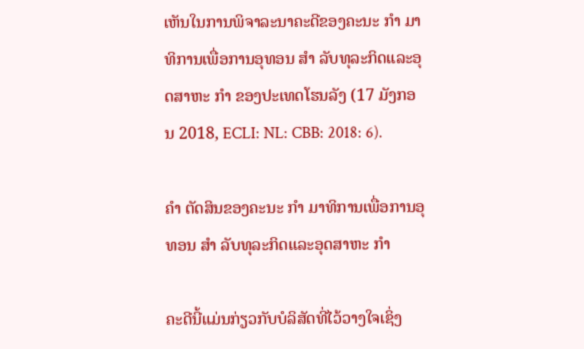ເຫັນໃນການພິຈາລະນາຄະດີຂອງຄະນະ ກຳ ມາທິການເພື່ອການອຸທອນ ສຳ ລັບທຸລະກິດແລະອຸດສາຫະ ກຳ ຂອງປະເທດໂຮນລັງ (17 ມັງກອນ 2018, ECLI: NL: CBB: 2018: 6).

ຄຳ ຕັດສິນຂອງຄະນະ ກຳ ມາທິການເພື່ອການອຸທອນ ສຳ ລັບທຸລະກິດແລະອຸດສາຫະ ກຳ

ຄະດີນີ້ແມ່ນກ່ຽວກັບບໍລິສັດທີ່ໄວ້ວາງໃຈເຊິ່ງ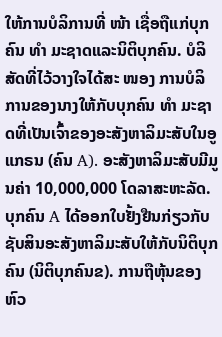ໃຫ້ການບໍລິການທີ່ ໜ້າ ເຊື່ອຖືແກ່ບຸກຄົນ ທຳ ມະຊາດແລະນິຕິບຸກຄົນ. ບໍລິສັດທີ່ໄວ້ວາງໃຈໄດ້ສະ ໜອງ ການບໍລິການຂອງນາງໃຫ້ກັບບຸກຄົນ ທຳ ມະຊາດທີ່ເປັນເຈົ້າຂອງອະສັງຫາລິມະສັບໃນອູແກຣນ (ຄົນ A). ອະສັງຫາລິມະສັບມີມູນຄ່າ 10,000,000 ໂດລາສະຫະລັດ. ບຸກຄົນ A ໄດ້ອອກໃບຢັ້ງຢືນກ່ຽວກັບຊັບສິນອະສັງຫາລິມະສັບໃຫ້ກັບນິຕິບຸກຄົນ (ນິຕິບຸກຄົນຂ). ການຖືຫຸ້ນຂອງຫົວ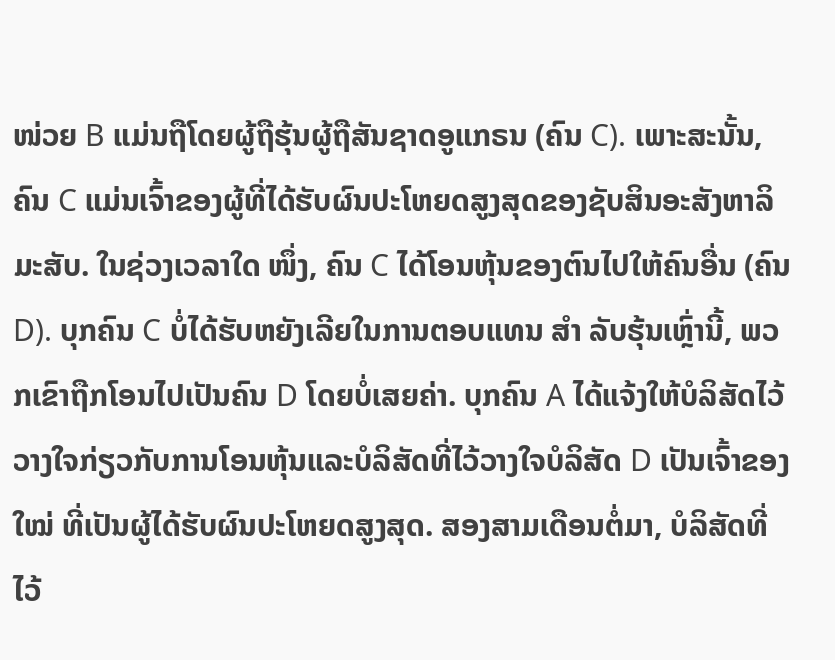ໜ່ວຍ B ແມ່ນຖືໂດຍຜູ້ຖືຮຸ້ນຜູ້ຖືສັນຊາດອູແກຣນ (ຄົນ C). ເພາະສະນັ້ນ, ຄົນ C ແມ່ນເຈົ້າຂອງຜູ້ທີ່ໄດ້ຮັບຜົນປະໂຫຍດສູງສຸດຂອງຊັບສິນອະສັງຫາລິມະສັບ. ໃນຊ່ວງເວລາໃດ ໜຶ່ງ, ຄົນ C ໄດ້ໂອນຫຸ້ນຂອງຕົນໄປໃຫ້ຄົນອື່ນ (ຄົນ D). ບຸກຄົນ C ບໍ່ໄດ້ຮັບຫຍັງເລີຍໃນການຕອບແທນ ສຳ ລັບຮຸ້ນເຫຼົ່ານີ້, ພວກເຂົາຖືກໂອນໄປເປັນຄົນ D ໂດຍບໍ່ເສຍຄ່າ. ບຸກຄົນ A ໄດ້ແຈ້ງໃຫ້ບໍລິສັດໄວ້ວາງໃຈກ່ຽວກັບການໂອນຫຸ້ນແລະບໍລິສັດທີ່ໄວ້ວາງໃຈບໍລິສັດ D ເປັນເຈົ້າຂອງ ໃໝ່ ທີ່ເປັນຜູ້ໄດ້ຮັບຜົນປະໂຫຍດສູງສຸດ. ສອງສາມເດືອນຕໍ່ມາ, ບໍລິສັດທີ່ໄວ້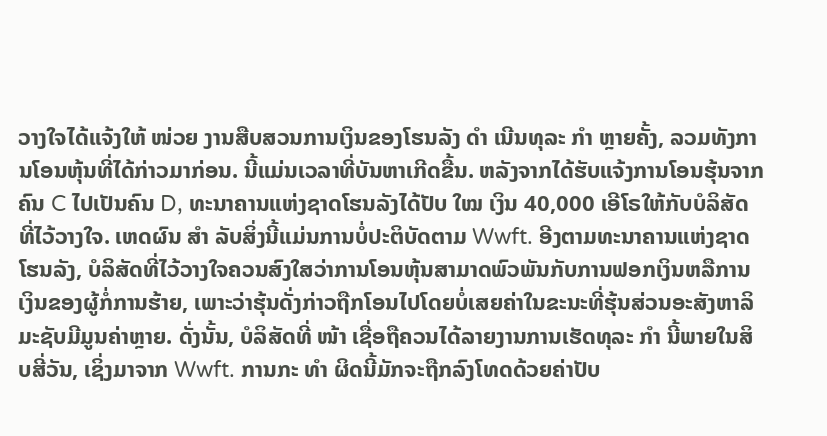ວາງໃຈໄດ້ແຈ້ງໃຫ້ ໜ່ວຍ ງານສືບສວນການເງິນຂອງໂຮນລັງ ດຳ ເນີນທຸລະ ກຳ ຫຼາຍຄັ້ງ, ລວມທັງການໂອນຫຸ້ນທີ່ໄດ້ກ່າວມາກ່ອນ. ນີ້ແມ່ນເວລາທີ່ບັນຫາເກີດຂື້ນ. ຫລັງຈາກໄດ້ຮັບແຈ້ງການໂອນຮຸ້ນຈາກຄົນ C ໄປເປັນຄົນ D, ທະນາຄານແຫ່ງຊາດໂຮນລັງໄດ້ປັບ ໃໝ ເງິນ 40,000 ເອີໂຣໃຫ້ກັບບໍລິສັດທີ່ໄວ້ວາງໃຈ. ເຫດຜົນ ສຳ ລັບສິ່ງນີ້ແມ່ນການບໍ່ປະຕິບັດຕາມ Wwft. ອີງຕາມທະນາຄານແຫ່ງຊາດໂຮນລັງ, ບໍລິສັດທີ່ໄວ້ວາງໃຈຄວນສົງໃສວ່າການໂອນຫຸ້ນສາມາດພົວພັນກັບການຟອກເງິນຫລືການເງິນຂອງຜູ້ກໍ່ການຮ້າຍ, ເພາະວ່າຮຸ້ນດັ່ງກ່າວຖືກໂອນໄປໂດຍບໍ່ເສຍຄ່າໃນຂະນະທີ່ຮຸ້ນສ່ວນອະສັງຫາລິມະຊັບມີມູນຄ່າຫຼາຍ. ດັ່ງນັ້ນ, ບໍລິສັດທີ່ ໜ້າ ເຊື່ອຖືຄວນໄດ້ລາຍງານການເຮັດທຸລະ ກຳ ນີ້ພາຍໃນສິບສີ່ວັນ, ເຊິ່ງມາຈາກ Wwft. ການກະ ທຳ ຜິດນີ້ມັກຈະຖືກລົງໂທດດ້ວຍຄ່າປັບ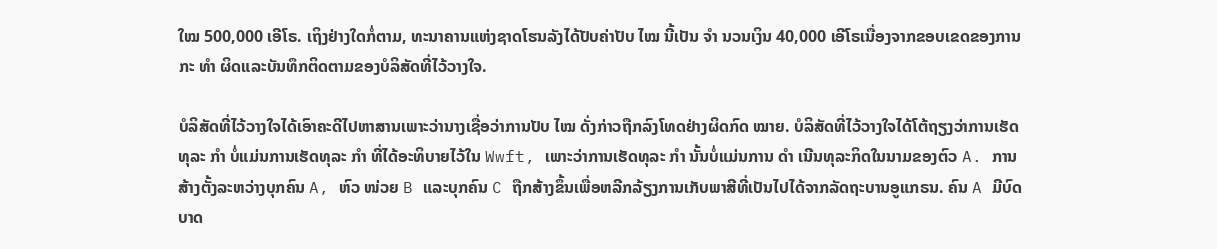ໃໝ 500,000 ເອີໂຣ. ເຖິງຢ່າງໃດກໍ່ຕາມ, ທະນາຄານແຫ່ງຊາດໂຮນລັງໄດ້ປັບຄ່າປັບ ໄໝ ນີ້ເປັນ ຈຳ ນວນເງິນ 40,000 ເອີໂຣເນື່ອງຈາກຂອບເຂດຂອງການກະ ທຳ ຜິດແລະບັນທຶກຕິດຕາມຂອງບໍລິສັດທີ່ໄວ້ວາງໃຈ.

ບໍລິສັດທີ່ໄວ້ວາງໃຈໄດ້ເອົາຄະດີໄປຫາສານເພາະວ່ານາງເຊື່ອວ່າການປັບ ໄໝ ດັ່ງກ່າວຖືກລົງໂທດຢ່າງຜິດກົດ ໝາຍ. ບໍລິສັດທີ່ໄວ້ວາງໃຈໄດ້ໂຕ້ຖຽງວ່າການເຮັດທຸລະ ກຳ ບໍ່ແມ່ນການເຮັດທຸລະ ກຳ ທີ່ໄດ້ອະທິບາຍໄວ້ໃນ Wwft, ເພາະວ່າການເຮັດທຸລະ ກຳ ນັ້ນບໍ່ແມ່ນການ ດຳ ເນີນທຸລະກິດໃນນາມຂອງຕົວ A. ການສ້າງຕັ້ງລະຫວ່າງບຸກຄົນ A, ຫົວ ໜ່ວຍ B ແລະບຸກຄົນ C ຖືກສ້າງຂຶ້ນເພື່ອຫລີກລ້ຽງການເກັບພາສີທີ່ເປັນໄປໄດ້ຈາກລັດຖະບານອູແກຣນ. ຄົນ A ມີບົດບາດ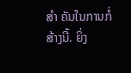ສຳ ຄັນໃນການກໍ່ສ້າງນີ້. ຍິ່ງ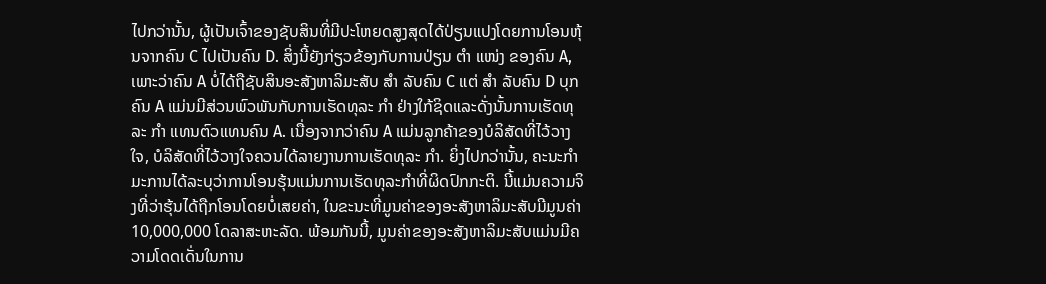ໄປກວ່ານັ້ນ, ຜູ້ເປັນເຈົ້າຂອງຊັບສິນທີ່ມີປະໂຫຍດສູງສຸດໄດ້ປ່ຽນແປງໂດຍການໂອນຫຸ້ນຈາກຄົນ C ໄປເປັນຄົນ D. ສິ່ງນີ້ຍັງກ່ຽວຂ້ອງກັບການປ່ຽນ ຕຳ ແໜ່ງ ຂອງຄົນ A, ເພາະວ່າຄົນ A ບໍ່ໄດ້ຖືຊັບສິນອະສັງຫາລິມະສັບ ສຳ ລັບຄົນ C ແຕ່ ສຳ ລັບຄົນ D ບຸກຄົນ A ແມ່ນມີສ່ວນພົວພັນກັບການເຮັດທຸລະ ກຳ ຢ່າງໃກ້ຊິດແລະດັ່ງນັ້ນການເຮັດທຸລະ ກຳ ແທນຕົວແທນຄົນ A. ເນື່ອງຈາກວ່າຄົນ A ແມ່ນລູກຄ້າຂອງບໍລິສັດທີ່ໄວ້ວາງໃຈ, ບໍລິສັດທີ່ໄວ້ວາງໃຈຄວນໄດ້ລາຍງານການເຮັດທຸລະ ກຳ. ຍິ່ງໄປກວ່ານັ້ນ, ຄະນະກໍາມະການໄດ້ລະບຸວ່າການໂອນຮຸ້ນແມ່ນການເຮັດທຸລະກໍາທີ່ຜິດປົກກະຕິ. ນີ້ແມ່ນຄວາມຈິງທີ່ວ່າຮຸ້ນໄດ້ຖືກໂອນໂດຍບໍ່ເສຍຄ່າ, ໃນຂະນະທີ່ມູນຄ່າຂອງອະສັງຫາລິມະສັບມີມູນຄ່າ 10,000,000 ໂດລາສະຫະລັດ. ພ້ອມກັນນີ້, ມູນຄ່າຂອງອະສັງຫາລິມະສັບແມ່ນມີຄວາມໂດດເດັ່ນໃນການ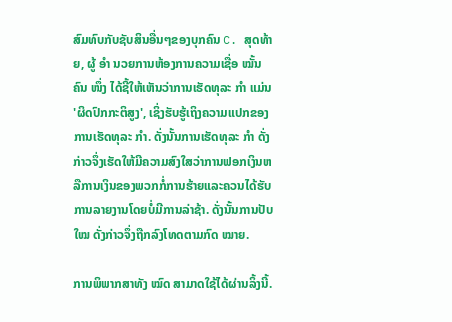ສົມທົບກັບຊັບສິນອື່ນໆຂອງບຸກຄົນ C. ສຸດທ້າຍ, ຜູ້ ອຳ ນວຍການຫ້ອງການຄວາມເຊື່ອ ໝັ້ນ ຄົນ ໜຶ່ງ ໄດ້ຊີ້ໃຫ້ເຫັນວ່າການເຮັດທຸລະ ກຳ ແມ່ນ 'ຜິດປົກກະຕິສູງ', ເຊິ່ງຮັບຮູ້ເຖິງຄວາມແປກຂອງການເຮັດທຸລະ ກຳ. ດັ່ງນັ້ນການເຮັດທຸລະ ກຳ ດັ່ງກ່າວຈຶ່ງເຮັດໃຫ້ມີຄວາມສົງໃສວ່າການຟອກເງິນຫລືການເງິນຂອງພວກກໍ່ການຮ້າຍແລະຄວນໄດ້ຮັບການລາຍງານໂດຍບໍ່ມີການລ່າຊ້າ. ດັ່ງນັ້ນການປັບ ໃໝ ດັ່ງກ່າວຈຶ່ງຖືກລົງໂທດຕາມກົດ ໝາຍ.

ການພິພາກສາທັງ ໝົດ ສາມາດໃຊ້ໄດ້ຜ່ານລິ້ງນີ້.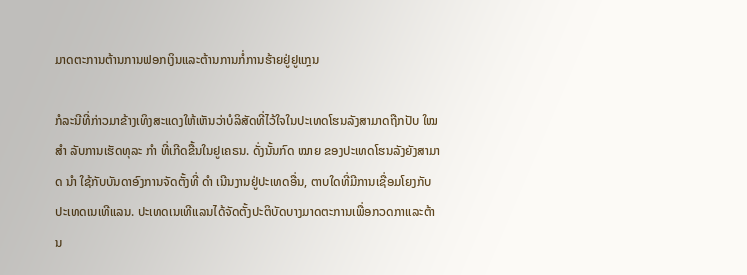ມາດຕະການຕ້ານການຟອກເງິນແລະຕ້ານການກໍ່ການຮ້າຍຢູ່ຢູແກຼນ

ກໍລະນີທີ່ກ່າວມາຂ້າງເທິງສະແດງໃຫ້ເຫັນວ່າບໍລິສັດທີ່ໄວ້ໃຈໃນປະເທດໂຮນລັງສາມາດຖືກປັບ ໃໝ ສຳ ລັບການເຮັດທຸລະ ກຳ ທີ່ເກີດຂື້ນໃນຢູເຄຣນ. ດັ່ງນັ້ນກົດ ໝາຍ ຂອງປະເທດໂຮນລັງຍັງສາມາດ ນຳ ໃຊ້ກັບບັນດາອົງການຈັດຕັ້ງທີ່ ດຳ ເນີນງານຢູ່ປະເທດອື່ນ, ຕາບໃດທີ່ມີການເຊື່ອມໂຍງກັບປະເທດເນເທີແລນ. ປະເທດເນເທີແລນໄດ້ຈັດຕັ້ງປະຕິບັດບາງມາດຕະການເພື່ອກວດກາແລະຕ້ານ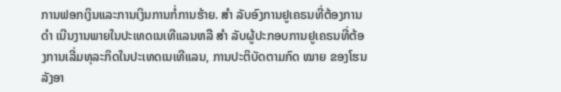ການຟອກເງິນແລະການເງິນການກໍ່ການຮ້າຍ. ສຳ ລັບອົງການຢູເຄຣນທີ່ຕ້ອງການ ດຳ ເນີນງານພາຍໃນປະເທດເນເທີແລນຫລື ສຳ ລັບຜູ້ປະກອບການຢູເຄຣນທີ່ຕ້ອງການເລີ່ມທຸລະກິດໃນປະເທດເນເທີແລນ, ການປະຕິບັດຕາມກົດ ໝາຍ ຂອງໂຮນລັງອາ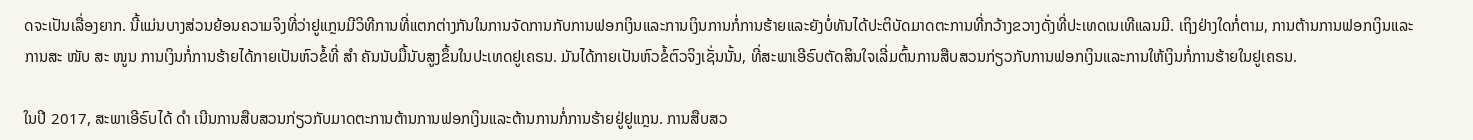ດຈະເປັນເລື່ອງຍາກ. ນີ້ແມ່ນບາງສ່ວນຍ້ອນຄວາມຈິງທີ່ວ່າຢູແກຼນມີວິທີການທີ່ແຕກຕ່າງກັນໃນການຈັດການກັບການຟອກເງິນແລະການເງິນການກໍ່ການຮ້າຍແລະຍັງບໍ່ທັນໄດ້ປະຕິບັດມາດຕະການທີ່ກວ້າງຂວາງດັ່ງທີ່ປະເທດເນເທີແລນມີ. ເຖິງຢ່າງໃດກໍ່ຕາມ, ການຕ້ານການຟອກເງິນແລະການສະ ໜັບ ສະ ໜູນ ການເງິນກໍ່ການຮ້າຍໄດ້ກາຍເປັນຫົວຂໍ້ທີ່ ສຳ ຄັນນັບມື້ນັບສູງຂຶ້ນໃນປະເທດຢູເຄຣນ. ມັນໄດ້ກາຍເປັນຫົວຂໍ້ຕົວຈິງເຊັ່ນນັ້ນ, ທີ່ສະພາເອີຣົບຕັດສິນໃຈເລີ່ມຕົ້ນການສືບສວນກ່ຽວກັບການຟອກເງິນແລະການໃຫ້ເງິນກໍ່ການຮ້າຍໃນຢູເຄຣນ.

ໃນປີ 2017, ສະພາເອີຣົບໄດ້ ດຳ ເນີນການສືບສວນກ່ຽວກັບມາດຕະການຕ້ານການຟອກເງິນແລະຕ້ານການກໍ່ການຮ້າຍຢູ່ຢູແກຼນ. ການສືບສວ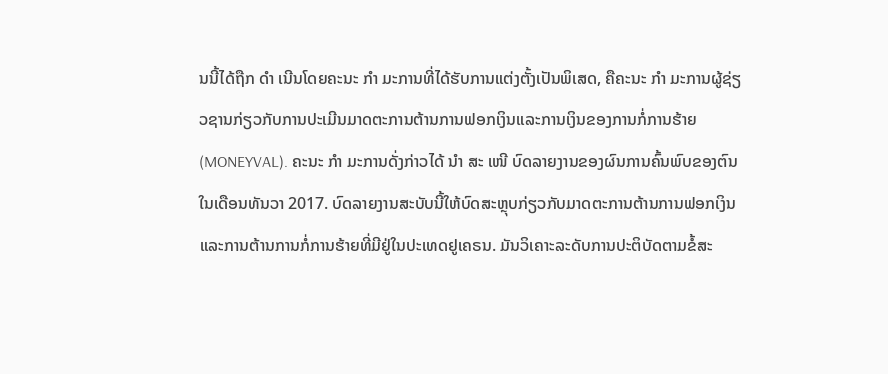ນນີ້ໄດ້ຖືກ ດຳ ເນີນໂດຍຄະນະ ກຳ ມະການທີ່ໄດ້ຮັບການແຕ່ງຕັ້ງເປັນພິເສດ, ຄືຄະນະ ກຳ ມະການຜູ້ຊ່ຽວຊານກ່ຽວກັບການປະເມີນມາດຕະການຕ້ານການຟອກເງິນແລະການເງິນຂອງການກໍ່ການຮ້າຍ (MONEYVAL). ຄະນະ ກຳ ມະການດັ່ງກ່າວໄດ້ ນຳ ສະ ເໜີ ບົດລາຍງານຂອງຜົນການຄົ້ນພົບຂອງຕົນໃນເດືອນທັນວາ 2017. ບົດລາຍງານສະບັບນີ້ໃຫ້ບົດສະຫຼຸບກ່ຽວກັບມາດຕະການຕ້ານການຟອກເງິນແລະການຕ້ານການກໍ່ການຮ້າຍທີ່ມີຢູ່ໃນປະເທດຢູເຄຣນ. ມັນວິເຄາະລະດັບການປະຕິບັດຕາມຂໍ້ສະ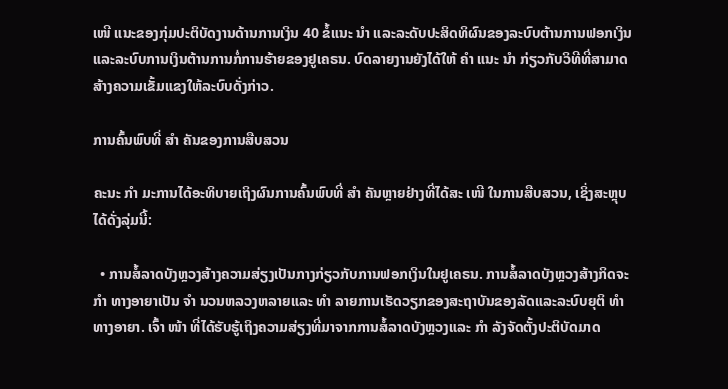ເໜີ ແນະຂອງກຸ່ມປະຕິບັດງານດ້ານການເງິນ 40 ຂໍ້ແນະ ນຳ ແລະລະດັບປະສິດທິຜົນຂອງລະບົບຕ້ານການຟອກເງິນແລະລະບົບການເງິນຕ້ານການກໍ່ການຮ້າຍຂອງຢູເຄຣນ. ບົດລາຍງານຍັງໄດ້ໃຫ້ ຄຳ ແນະ ນຳ ກ່ຽວກັບວິທີທີ່ສາມາດສ້າງຄວາມເຂັ້ມແຂງໃຫ້ລະບົບດັ່ງກ່າວ.

ການຄົ້ນພົບທີ່ ສຳ ຄັນຂອງການສືບສວນ

ຄະນະ ກຳ ມະການໄດ້ອະທິບາຍເຖິງຜົນການຄົ້ນພົບທີ່ ສຳ ຄັນຫຼາຍຢ່າງທີ່ໄດ້ສະ ເໜີ ໃນການສືບສວນ, ເຊິ່ງສະຫຼຸບໄດ້ດັ່ງລຸ່ມນີ້:

  • ການສໍ້ລາດບັງຫຼວງສ້າງຄວາມສ່ຽງເປັນກາງກ່ຽວກັບການຟອກເງິນໃນຢູເຄຣນ. ການສໍ້ລາດບັງຫຼວງສ້າງກິດຈະ ກຳ ທາງອາຍາເປັນ ຈຳ ນວນຫລວງຫລາຍແລະ ທຳ ລາຍການເຮັດວຽກຂອງສະຖາບັນຂອງລັດແລະລະບົບຍຸຕິ ທຳ ທາງອາຍາ. ເຈົ້າ ໜ້າ ທີ່ໄດ້ຮັບຮູ້ເຖິງຄວາມສ່ຽງທີ່ມາຈາກການສໍ້ລາດບັງຫຼວງແລະ ກຳ ລັງຈັດຕັ້ງປະຕິບັດມາດ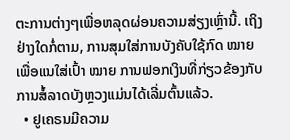ຕະການຕ່າງໆເພື່ອຫລຸດຜ່ອນຄວາມສ່ຽງເຫຼົ່ານີ້. ເຖິງຢ່າງໃດກໍ່ຕາມ, ການສຸມໃສ່ການບັງຄັບໃຊ້ກົດ ໝາຍ ເພື່ອແນໃສ່ເປົ້າ ໝາຍ ການຟອກເງິນທີ່ກ່ຽວຂ້ອງກັບການສໍ້ລາດບັງຫຼວງແມ່ນໄດ້ເລີ່ມຕົ້ນແລ້ວ.
  • ຢູເຄຣນມີຄວາມ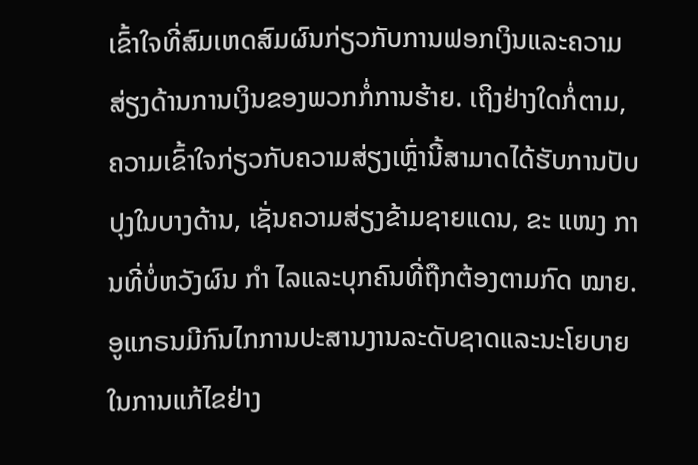ເຂົ້າໃຈທີ່ສົມເຫດສົມຜົນກ່ຽວກັບການຟອກເງິນແລະຄວາມສ່ຽງດ້ານການເງິນຂອງພວກກໍ່ການຮ້າຍ. ເຖິງຢ່າງໃດກໍ່ຕາມ, ຄວາມເຂົ້າໃຈກ່ຽວກັບຄວາມສ່ຽງເຫຼົ່ານີ້ສາມາດໄດ້ຮັບການປັບປຸງໃນບາງດ້ານ, ເຊັ່ນຄວາມສ່ຽງຂ້າມຊາຍແດນ, ຂະ ແໜງ ການທີ່ບໍ່ຫວັງຜົນ ກຳ ໄລແລະບຸກຄົນທີ່ຖືກຕ້ອງຕາມກົດ ໝາຍ. ອູແກຣນມີກົນໄກການປະສານງານລະດັບຊາດແລະນະໂຍບາຍໃນການແກ້ໄຂຢ່າງ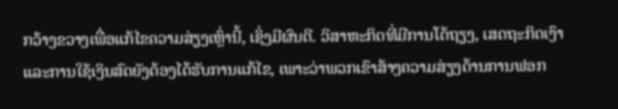ກວ້າງຂວາງເພື່ອແກ້ໄຂຄວາມສ່ຽງເຫຼົ່ານີ້, ເຊິ່ງມີຜົນດີ. ວິສາຫະກິດທີ່ມີການໂຕ້ຖຽງ, ເສດຖະກິດເງົາແລະການໃຊ້ເງິນສົດຍັງຕ້ອງໄດ້ຮັບການແກ້ໄຂ, ເພາະວ່າພວກເຂົາສ້າງຄວາມສ່ຽງດ້ານການຟອກ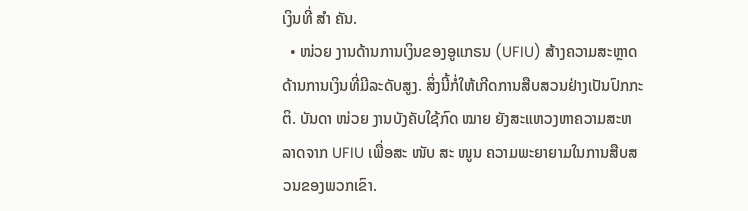ເງິນທີ່ ສຳ ຄັນ.
  • ໜ່ວຍ ງານດ້ານການເງິນຂອງອູແກຣນ (UFIU) ສ້າງຄວາມສະຫຼາດດ້ານການເງິນທີ່ມີລະດັບສູງ. ສິ່ງນີ້ກໍ່ໃຫ້ເກີດການສືບສວນຢ່າງເປັນປົກກະຕິ. ບັນດາ ໜ່ວຍ ງານບັງຄັບໃຊ້ກົດ ໝາຍ ຍັງສະແຫວງຫາຄວາມສະຫລາດຈາກ UFIU ເພື່ອສະ ໜັບ ສະ ໜູນ ຄວາມພະຍາຍາມໃນການສືບສວນຂອງພວກເຂົາ.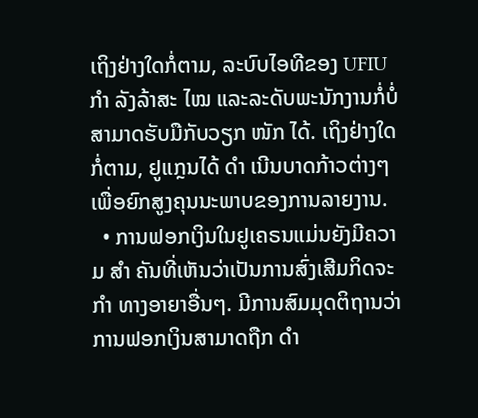ເຖິງຢ່າງໃດກໍ່ຕາມ, ລະບົບໄອທີຂອງ UFIU ກຳ ລັງລ້າສະ ໄໝ ແລະລະດັບພະນັກງານກໍ່ບໍ່ສາມາດຮັບມືກັບວຽກ ໜັກ ໄດ້. ເຖິງຢ່າງໃດກໍ່ຕາມ, ຢູແກຼນໄດ້ ດຳ ເນີນບາດກ້າວຕ່າງໆເພື່ອຍົກສູງຄຸນນະພາບຂອງການລາຍງານ.
  • ການຟອກເງິນໃນຢູເຄຣນແມ່ນຍັງມີຄວາມ ສຳ ຄັນທີ່ເຫັນວ່າເປັນການສົ່ງເສີມກິດຈະ ກຳ ທາງອາຍາອື່ນໆ. ມີການສົມມຸດຕິຖານວ່າການຟອກເງິນສາມາດຖືກ ດຳ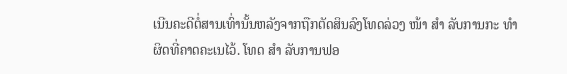ເນີນຄະດີຕໍ່ສານເທົ່ານັ້ນຫລັງຈາກຖືກຕັດສິນລົງໂທດລ່ວງ ໜ້າ ສຳ ລັບການກະ ທຳ ຜິດທີ່ຄາດຄະເນໄວ້. ໂທດ ສຳ ລັບການຟອ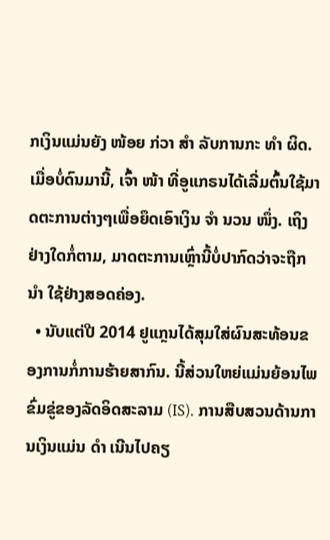ກເງິນແມ່ນຍັງ ໜ້ອຍ ກ່ວາ ສຳ ລັບການກະ ທຳ ຜິດ. ເມື່ອບໍ່ດົນມານີ້, ເຈົ້າ ໜ້າ ທີ່ອູແກຣນໄດ້ເລີ່ມຕົ້ນໃຊ້ມາດຕະການຕ່າງໆເພື່ອຍຶດເອົາເງິນ ຈຳ ນວນ ໜຶ່ງ. ເຖິງຢ່າງໃດກໍ່ຕາມ, ມາດຕະການເຫຼົ່ານີ້ບໍ່ປາກົດວ່າຈະຖືກ ນຳ ໃຊ້ຢ່າງສອດຄ່ອງ.
  • ນັບແຕ່ປີ 2014 ຢູແກຼນໄດ້ສຸມໃສ່ຜົນສະທ້ອນຂອງການກໍ່ການຮ້າຍສາກົນ. ນີ້ສ່ວນໃຫຍ່ແມ່ນຍ້ອນໄພຂົ່ມຂູ່ຂອງລັດອິດສະລາມ (IS). ການສືບສວນດ້ານການເງິນແມ່ນ ດຳ ເນີນໄປຄຽ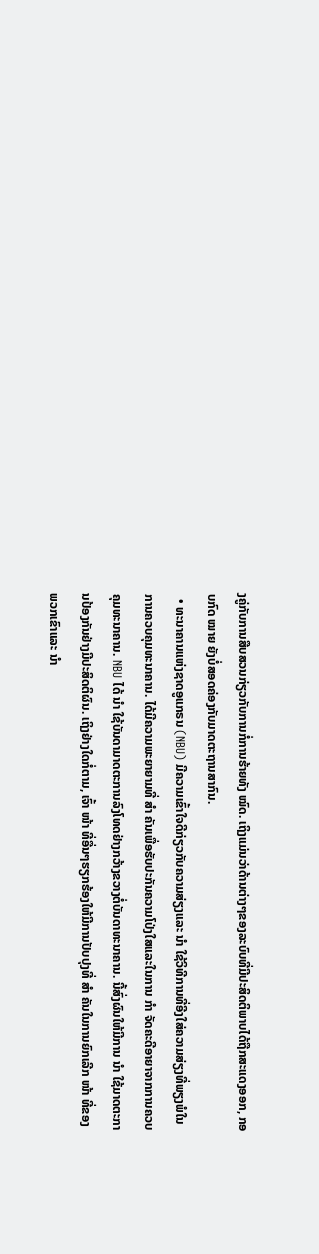ງຄູ່ກັບການສືບສວນກ່ຽວກັບການກໍ່ການຮ້າຍທັງ ໝົດ. ເຖິງແມ່ນວ່າດ້ານຕ່າງໆຂອງລະບົບທີ່ມີປະສິດຕິພາບໄດ້ຖືກສະແດງອອກ, ກອບກົດ ໝາຍ ຍັງບໍ່ສອດຄ່ອງກັບມາດຕະຖານສາກົນ.
  • ທະນາຄານແຫ່ງຊາດອູແກຣນ (NBU) ມີຄວາມເຂົ້າໃຈດີກ່ຽວກັບຄວາມສ່ຽງແລະ ນຳ ໃຊ້ວິທີການທີ່ອີງໃສ່ຄວາມສ່ຽງທີ່ພຽງພໍໃນການຄວບຄຸມທະນາຄານ. ໄດ້ມີຄວາມພະຍາຍາມທີ່ ສຳ ຄັນເພື່ອຮັບປະກັນຄວາມໂປ່ງໃສແລະໃນການ ກຳ ຈັດຄະດີອາຍາຈາກການຄວບຄຸມທະນາຄານ. NBU ໄດ້ ນຳ ໃຊ້ບັນດາມາດຕະການລົງໂທດຢ່າງກວ້າງຂວາງຕໍ່ບັນດາທະນາຄານ. ນີ້ສົ່ງຜົນໃຫ້ມີການ ນຳ ໃຊ້ມາດຕະການປ້ອງກັນຢ່າງມີປະສິດຕິຜົນ. ເຖິງຢ່າງໃດກໍ່ຕາມ, ເຈົ້າ ໜ້າ ທີ່ອື່ນໆຮຽກຮ້ອງໃຫ້ມີການປັບປຸງທີ່ ສຳ ຄັນໃນການຍົກເລີກ ໜ້າ ທີ່ຂອງພວກເຂົາແລະ ນຳ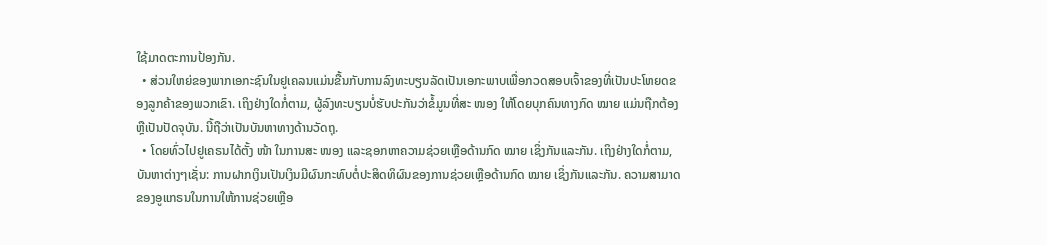ໃຊ້ມາດຕະການປ້ອງກັນ.
  • ສ່ວນໃຫຍ່ຂອງພາກເອກະຊົນໃນຢູເຄລນແມ່ນຂື້ນກັບການລົງທະບຽນລັດເປັນເອກະພາບເພື່ອກວດສອບເຈົ້າຂອງທີ່ເປັນປະໂຫຍດຂອງລູກຄ້າຂອງພວກເຂົາ. ເຖິງຢ່າງໃດກໍ່ຕາມ, ຜູ້ລົງທະບຽນບໍ່ຮັບປະກັນວ່າຂໍ້ມູນທີ່ສະ ໜອງ ໃຫ້ໂດຍບຸກຄົນທາງກົດ ໝາຍ ແມ່ນຖືກຕ້ອງຫຼືເປັນປັດຈຸບັນ. ນີ້ຖືວ່າເປັນບັນຫາທາງດ້ານວັດຖຸ.
  • ໂດຍທົ່ວໄປຢູເຄຣນໄດ້ຕັ້ງ ໜ້າ ໃນການສະ ໜອງ ແລະຊອກຫາຄວາມຊ່ວຍເຫຼືອດ້ານກົດ ໝາຍ ເຊິ່ງກັນແລະກັນ. ເຖິງຢ່າງໃດກໍ່ຕາມ, ບັນຫາຕ່າງໆເຊັ່ນ: ການຝາກເງິນເປັນເງິນມີຜົນກະທົບຕໍ່ປະສິດທິຜົນຂອງການຊ່ວຍເຫຼືອດ້ານກົດ ໝາຍ ເຊິ່ງກັນແລະກັນ. ຄວາມສາມາດຂອງອູແກຣນໃນການໃຫ້ການຊ່ວຍເຫຼືອ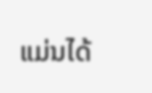ແມ່ນໄດ້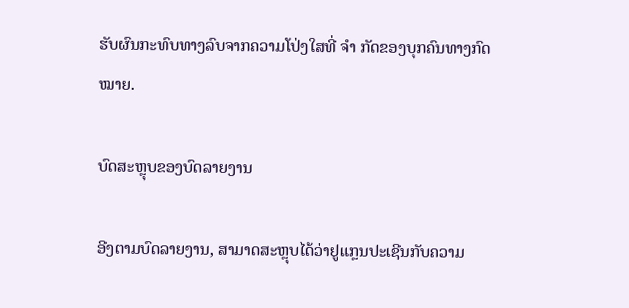ຮັບຜົນກະທົບທາງລົບຈາກຄວາມໂປ່ງໃສທີ່ ຈຳ ກັດຂອງບຸກຄົນທາງກົດ ໝາຍ.

ບົດສະຫຼຸບຂອງບົດລາຍງານ

ອີງຕາມບົດລາຍງານ, ສາມາດສະຫຼຸບໄດ້ວ່າຢູແກຼນປະເຊີນກັບຄວາມ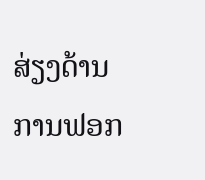ສ່ຽງດ້ານການຟອກ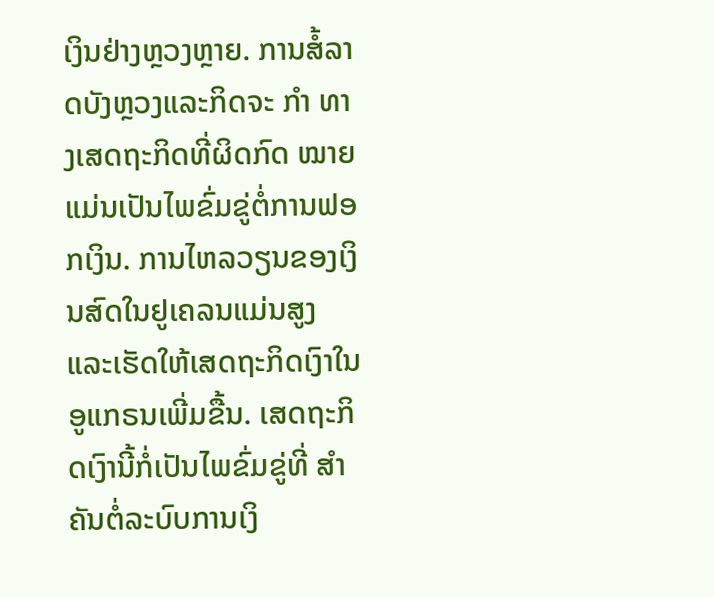ເງິນຢ່າງຫຼວງຫຼາຍ. ການສໍ້ລາດບັງຫຼວງແລະກິດຈະ ກຳ ທາງເສດຖະກິດທີ່ຜິດກົດ ໝາຍ ແມ່ນເປັນໄພຂົ່ມຂູ່ຕໍ່ການຟອກເງິນ. ການໄຫລວຽນຂອງເງິນສົດໃນຢູເຄລນແມ່ນສູງແລະເຮັດໃຫ້ເສດຖະກິດເງົາໃນອູແກຣນເພີ່ມຂື້ນ. ເສດຖະກິດເງົານີ້ກໍ່ເປັນໄພຂົ່ມຂູ່ທີ່ ສຳ ຄັນຕໍ່ລະບົບການເງິ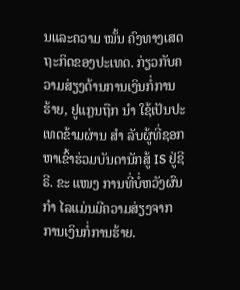ນແລະຄວາມ ໝັ້ນ ຄົງທາງເສດຖະກິດຂອງປະເທດ. ກ່ຽວກັບຄວາມສ່ຽງດ້ານການເງິນກໍ່ການຮ້າຍ, ຢູແກຼນຖືກ ນຳ ໃຊ້ເປັນປະເທດຂ້າມຜ່ານ ສຳ ລັບຜູ້ທີ່ຊອກຫາເຂົ້າຮ່ວມບັນດານັກສູ້ IS ຢູ່ຊີຣີ. ຂະ ແໜງ ການທີ່ບໍ່ຫວັງຜົນ ກຳ ໄລແມ່ນມີຄວາມສ່ຽງຈາກການເງິນກໍ່ການຮ້າຍ.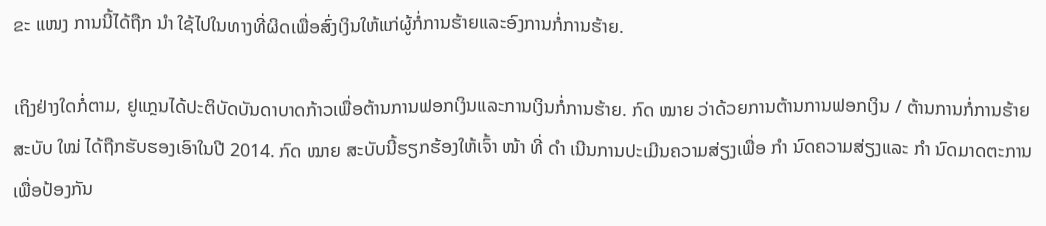ຂະ ແໜງ ການນີ້ໄດ້ຖືກ ນຳ ໃຊ້ໄປໃນທາງທີ່ຜິດເພື່ອສົ່ງເງິນໃຫ້ແກ່ຜູ້ກໍ່ການຮ້າຍແລະອົງການກໍ່ການຮ້າຍ.

ເຖິງຢ່າງໃດກໍ່ຕາມ, ຢູແກຼນໄດ້ປະຕິບັດບັນດາບາດກ້າວເພື່ອຕ້ານການຟອກເງິນແລະການເງິນກໍ່ການຮ້າຍ. ກົດ ໝາຍ ວ່າດ້ວຍການຕ້ານການຟອກເງິນ / ຕ້ານການກໍ່ການຮ້າຍສະບັບ ໃໝ່ ໄດ້ຖືກຮັບຮອງເອົາໃນປີ 2014. ກົດ ໝາຍ ສະບັບນີ້ຮຽກຮ້ອງໃຫ້ເຈົ້າ ໜ້າ ທີ່ ດຳ ເນີນການປະເມີນຄວາມສ່ຽງເພື່ອ ກຳ ນົດຄວາມສ່ຽງແລະ ກຳ ນົດມາດຕະການເພື່ອປ້ອງກັນ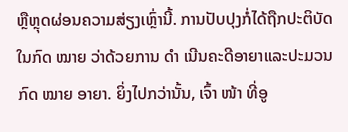ຫຼືຫຼຸດຜ່ອນຄວາມສ່ຽງເຫຼົ່ານີ້. ການປັບປຸງກໍ່ໄດ້ຖືກປະຕິບັດໃນກົດ ໝາຍ ວ່າດ້ວຍການ ດຳ ເນີນຄະດີອາຍາແລະປະມວນກົດ ໝາຍ ອາຍາ. ຍິ່ງໄປກວ່ານັ້ນ, ເຈົ້າ ໜ້າ ທີ່ອູ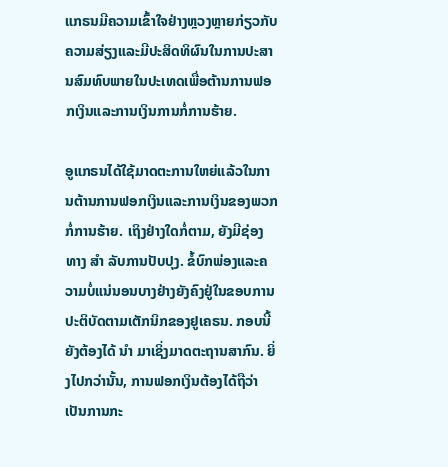ແກຣນມີຄວາມເຂົ້າໃຈຢ່າງຫຼວງຫຼາຍກ່ຽວກັບຄວາມສ່ຽງແລະມີປະສິດທິຜົນໃນການປະສານສົມທົບພາຍໃນປະເທດເພື່ອຕ້ານການຟອກເງິນແລະການເງິນການກໍ່ການຮ້າຍ.

ອູແກຣນໄດ້ໃຊ້ມາດຕະການໃຫຍ່ແລ້ວໃນການຕ້ານການຟອກເງິນແລະການເງິນຂອງພວກກໍ່ການຮ້າຍ. ເຖິງຢ່າງໃດກໍ່ຕາມ, ຍັງມີຊ່ອງທາງ ສຳ ລັບການປັບປຸງ. ຂໍ້ບົກພ່ອງແລະຄວາມບໍ່ແນ່ນອນບາງຢ່າງຍັງຄົງຢູ່ໃນຂອບການປະຕິບັດຕາມເຕັກນິກຂອງຢູເຄຣນ. ກອບນີ້ຍັງຕ້ອງໄດ້ ນຳ ມາເຊິ່ງມາດຕະຖານສາກົນ. ຍິ່ງໄປກວ່ານັ້ນ, ການຟອກເງິນຕ້ອງໄດ້ຖືວ່າເປັນການກະ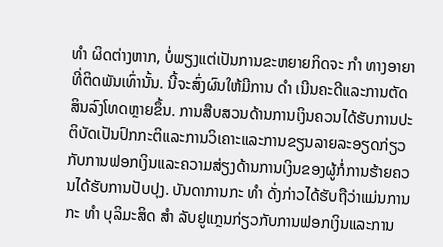ທຳ ຜິດຕ່າງຫາກ, ບໍ່ພຽງແຕ່ເປັນການຂະຫຍາຍກິດຈະ ກຳ ທາງອາຍາທີ່ຕິດພັນເທົ່ານັ້ນ. ນີ້ຈະສົ່ງຜົນໃຫ້ມີການ ດຳ ເນີນຄະດີແລະການຕັດສິນລົງໂທດຫຼາຍຂຶ້ນ. ການສືບສວນດ້ານການເງິນຄວນໄດ້ຮັບການປະຕິບັດເປັນປົກກະຕິແລະການວິເຄາະແລະການຂຽນລາຍລະອຽດກ່ຽວກັບການຟອກເງິນແລະຄວາມສ່ຽງດ້ານການເງິນຂອງຜູ້ກໍ່ການຮ້າຍຄວນໄດ້ຮັບການປັບປຸງ. ບັນດາການກະ ທຳ ດັ່ງກ່າວໄດ້ຮັບຖືວ່າແມ່ນການກະ ທຳ ບຸລິມະສິດ ສຳ ລັບຢູແກຼນກ່ຽວກັບການຟອກເງິນແລະການ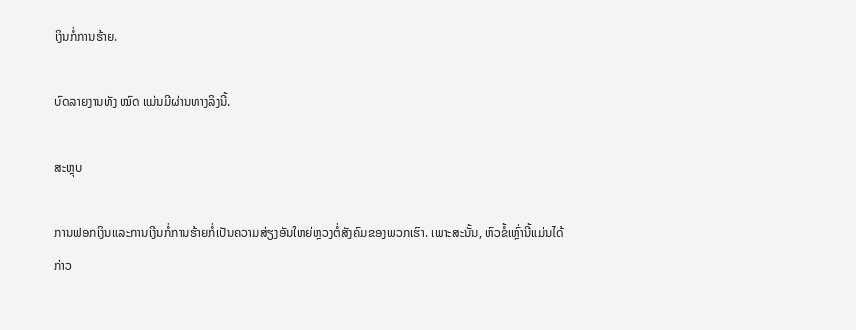ເງິນກໍ່ການຮ້າຍ.

ບົດລາຍງານທັງ ໝົດ ແມ່ນມີຜ່ານທາງລິງນີ້.

ສະຫຼຸບ

ການຟອກເງິນແລະການເງີນກໍ່ການຮ້າຍກໍ່ເປັນຄວາມສ່ຽງອັນໃຫຍ່ຫຼວງຕໍ່ສັງຄົມຂອງພວກເຮົາ. ເພາະສະນັ້ນ, ຫົວຂໍ້ເຫຼົ່ານີ້ແມ່ນໄດ້ກ່າວ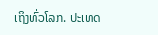ເຖິງທົ່ວໂລກ. ປະເທດ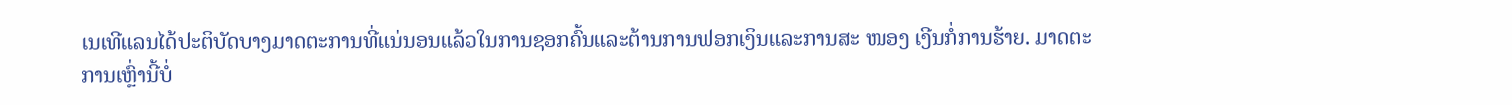ເນເທີແລນໄດ້ປະຕິບັດບາງມາດຕະການທີ່ແນ່ນອນແລ້ວໃນການຊອກຄົ້ນແລະຕ້ານການຟອກເງິນແລະການສະ ໜອງ ເງີນກໍ່ການຮ້າຍ. ມາດຕະການເຫຼົ່ານີ້ບໍ່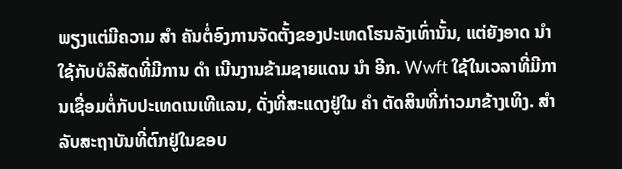ພຽງແຕ່ມີຄວາມ ສຳ ຄັນຕໍ່ອົງການຈັດຕັ້ງຂອງປະເທດໂຮນລັງເທົ່ານັ້ນ, ແຕ່ຍັງອາດ ນຳ ໃຊ້ກັບບໍລິສັດທີ່ມີການ ດຳ ເນີນງານຂ້າມຊາຍແດນ ນຳ ອີກ. Wwft ໃຊ້ໃນເວລາທີ່ມີການເຊື່ອມຕໍ່ກັບປະເທດເນເທີແລນ, ດັ່ງທີ່ສະແດງຢູ່ໃນ ຄຳ ຕັດສິນທີ່ກ່າວມາຂ້າງເທິງ. ສຳ ລັບສະຖາບັນທີ່ຕົກຢູ່ໃນຂອບ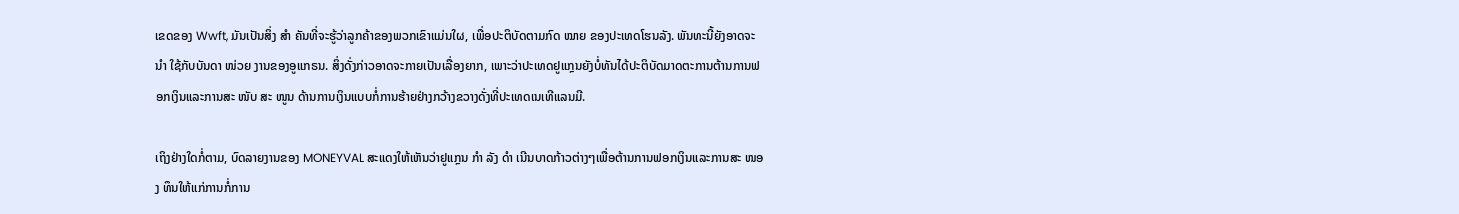ເຂດຂອງ Wwft, ມັນເປັນສິ່ງ ສຳ ຄັນທີ່ຈະຮູ້ວ່າລູກຄ້າຂອງພວກເຂົາແມ່ນໃຜ, ເພື່ອປະຕິບັດຕາມກົດ ໝາຍ ຂອງປະເທດໂຮນລັງ. ພັນທະນີ້ຍັງອາດຈະ ນຳ ໃຊ້ກັບບັນດາ ໜ່ວຍ ງານຂອງອູແກຣນ. ສິ່ງດັ່ງກ່າວອາດຈະກາຍເປັນເລື່ອງຍາກ, ເພາະວ່າປະເທດຢູແກຼນຍັງບໍ່ທັນໄດ້ປະຕິບັດມາດຕະການຕ້ານການຟອກເງິນແລະການສະ ໜັບ ສະ ໜູນ ດ້ານການເງິນແບບກໍ່ການຮ້າຍຢ່າງກວ້າງຂວາງດັ່ງທີ່ປະເທດເນເທີແລນມີ.

ເຖິງຢ່າງໃດກໍ່ຕາມ, ບົດລາຍງານຂອງ MONEYVAL ສະແດງໃຫ້ເຫັນວ່າຢູແກຼນ ກຳ ລັງ ດຳ ເນີນບາດກ້າວຕ່າງໆເພື່ອຕ້ານການຟອກເງິນແລະການສະ ໜອງ ທຶນໃຫ້ແກ່ການກໍ່ການ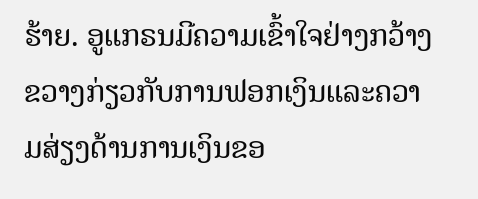ຮ້າຍ. ອູແກຣນມີຄວາມເຂົ້າໃຈຢ່າງກວ້າງຂວາງກ່ຽວກັບການຟອກເງິນແລະຄວາມສ່ຽງດ້ານການເງິນຂອ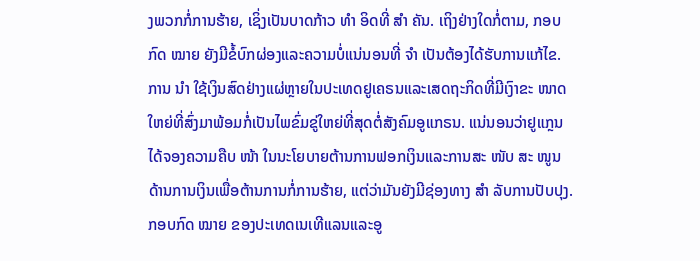ງພວກກໍ່ການຮ້າຍ, ເຊິ່ງເປັນບາດກ້າວ ທຳ ອິດທີ່ ສຳ ຄັນ. ເຖິງຢ່າງໃດກໍ່ຕາມ, ກອບກົດ ໝາຍ ຍັງມີຂໍ້ບົກຜ່ອງແລະຄວາມບໍ່ແນ່ນອນທີ່ ຈຳ ເປັນຕ້ອງໄດ້ຮັບການແກ້ໄຂ. ການ ນຳ ໃຊ້ເງິນສົດຢ່າງແຜ່ຫຼາຍໃນປະເທດຢູເຄຣນແລະເສດຖະກິດທີ່ມີເງົາຂະ ໜາດ ໃຫຍ່ທີ່ສົ່ງມາພ້ອມກໍ່ເປັນໄພຂົ່ມຂູ່ໃຫຍ່ທີ່ສຸດຕໍ່ສັງຄົມອູແກຣນ. ແນ່ນອນວ່າຢູແກຼນໄດ້ຈອງຄວາມຄືບ ໜ້າ ໃນນະໂຍບາຍຕ້ານການຟອກເງິນແລະການສະ ໜັບ ສະ ໜູນ ດ້ານການເງິນເພື່ອຕ້ານການກໍ່ການຮ້າຍ, ແຕ່ວ່າມັນຍັງມີຊ່ອງທາງ ສຳ ລັບການປັບປຸງ. ກອບກົດ ໝາຍ ຂອງປະເທດເນເທີແລນແລະອູ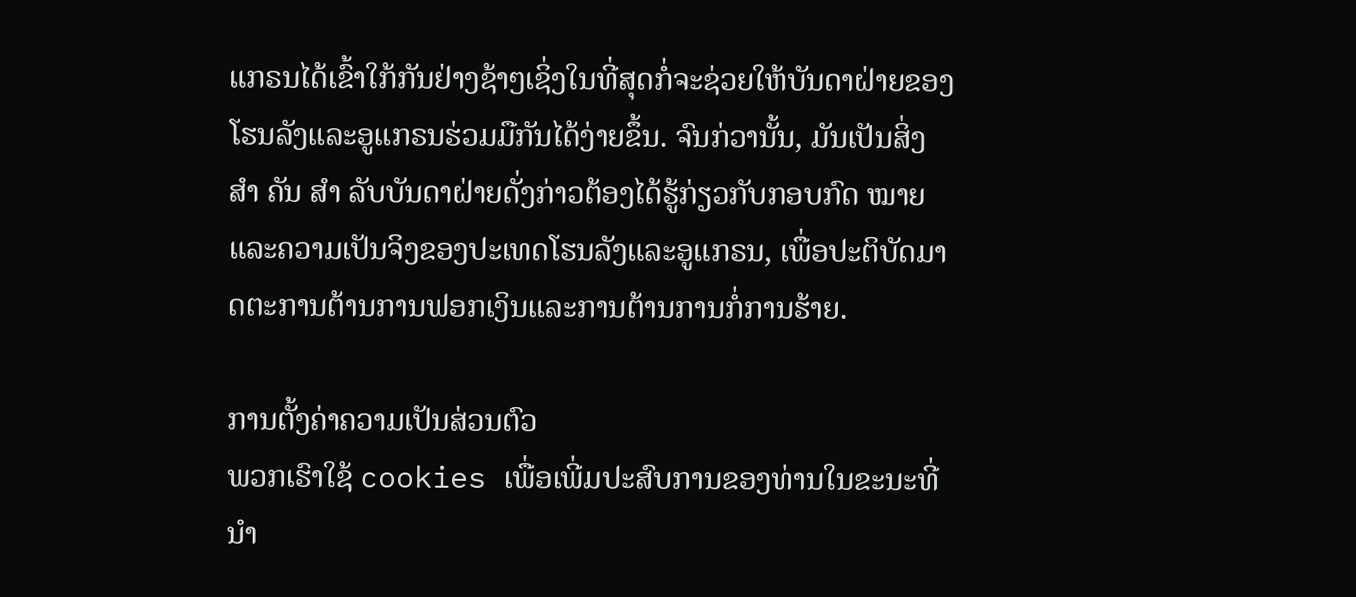ແກຣນໄດ້ເຂົ້າໃກ້ກັນຢ່າງຊ້າໆເຊິ່ງໃນທີ່ສຸດກໍ່ຈະຊ່ວຍໃຫ້ບັນດາຝ່າຍຂອງໂຮນລັງແລະອູແກຣນຮ່ວມມືກັນໄດ້ງ່າຍຂຶ້ນ. ຈົນກ່ວານັ້ນ, ມັນເປັນສິ່ງ ສຳ ຄັນ ສຳ ລັບບັນດາຝ່າຍດັ່ງກ່າວຕ້ອງໄດ້ຮູ້ກ່ຽວກັບກອບກົດ ໝາຍ ແລະຄວາມເປັນຈິງຂອງປະເທດໂຮນລັງແລະອູແກຣນ, ເພື່ອປະຕິບັດມາດຕະການຕ້ານການຟອກເງິນແລະການຕ້ານການກໍ່ການຮ້າຍ.

ການຕັ້ງຄ່າຄວາມເປັນສ່ວນຕົວ
ພວກເຮົາໃຊ້ cookies ເພື່ອເພີ່ມປະສົບການຂອງທ່ານໃນຂະນະທີ່ ນຳ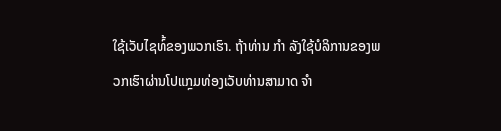ໃຊ້ເວັບໄຊທ໌້ຂອງພວກເຮົາ. ຖ້າທ່ານ ກຳ ລັງໃຊ້ບໍລິການຂອງພວກເຮົາຜ່ານໂປແກຼມທ່ອງເວັບທ່ານສາມາດ ຈຳ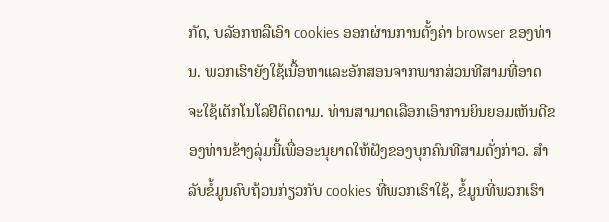ກັດ, ບລັອກຫລືເອົາ cookies ອອກຜ່ານການຕັ້ງຄ່າ browser ຂອງທ່ານ. ພວກເຮົາຍັງໃຊ້ເນື້ອຫາແລະອັກສອນຈາກພາກສ່ວນທີສາມທີ່ອາດຈະໃຊ້ເຕັກໂນໂລຢີຕິດຕາມ. ທ່ານສາມາດເລືອກເອົາການຍິນຍອມເຫັນດີຂອງທ່ານຂ້າງລຸ່ມນີ້ເພື່ອອະນຸຍາດໃຫ້ຝັງຂອງບຸກຄົນທີສາມດັ່ງກ່າວ. ສຳ ລັບຂໍ້ມູນຄົບຖ້ວນກ່ຽວກັບ cookies ທີ່ພວກເຮົາໃຊ້, ຂໍ້ມູນທີ່ພວກເຮົາ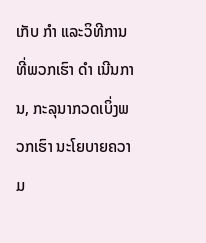ເກັບ ກຳ ແລະວິທີການທີ່ພວກເຮົາ ດຳ ເນີນການ, ກະລຸນາກວດເບິ່ງພວກເຮົາ ນະໂຍບາຍຄວາມ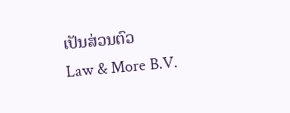ເປັນສ່ວນຕົວ
Law & More B.V.